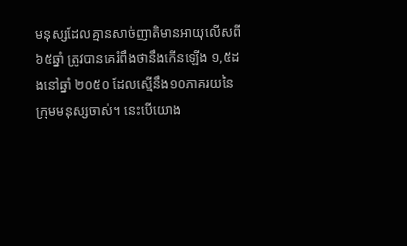មនុស្សដែលគ្មានសាច់ញាតិមានអាយុលើសពី៦៥ឆ្នាំ ត្រូវបានគេរំពឹងថានឹងកើនឡើង ១,៥ដងនៅឆ្នាំ ២០៥០ ដែលស្មើនឹង១០ភាគរយនៃក្រុមមនុស្សចាស់។ នេះបើយោង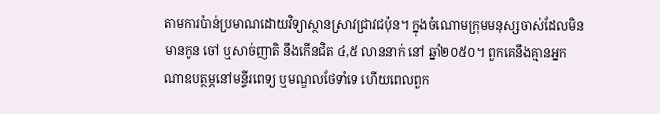តាមការប៉ាន់ប្រមាណដោយវិទ្យាស្ថានស្រាវជ្រាវជប៉ុន។ ក្នុងចំណោមក្រុមមនុស្សចាស់ដែលមិនមានកូន ចៅ ឬសាច់ញាតិ នឹងកើនជិត ៤,៥ លាននាក់ នៅ ឆ្នាំ២០៥០។ ពួកគេនឹងគ្មានអ្នកណាឧបត្ថម្ភនៅមន្ទីរពេទ្យ ឬមណ្ឌលថែទាំទេ ហើយពេលពួក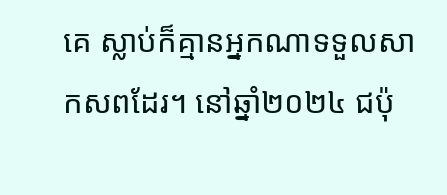គេ ស្លាប់ក៏គ្មានអ្នកណាទទួលសាកសពដែរ។ នៅឆ្នាំ២០២៤ ជប៉ុ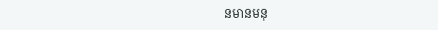នមានមនុ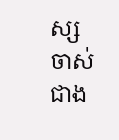ស្សចាស់ជាង